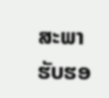ສະພາຮັບຮອ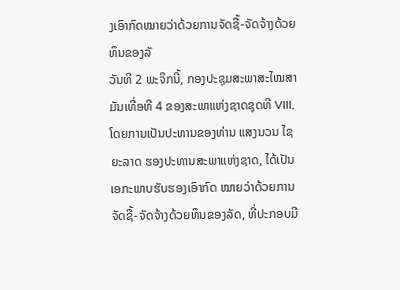ງເອົາກົດໝາຍວ່າດ້ວຍການຈັດຊື້-ຈັດຈ້າງດ້ວຍທຶນຂອງລັ
ວັນທີ 2 ພະຈິກນີ້, ກອງປະຊຸມສະພາສະໄໝສາມັນເທື່ອທີ 4 ຂອງສະພາແຫ່ງຊາດຊຸດທີ VIII, ໂດຍການເປັນປະທານຂອງທ່ານ ແສງນວນ ໄຊຍະລາດ ຮອງປະທານສະພາແຫ່ງຊາດ, ໄດ້ເປັນເອກະພາບຮັບຮອງເອົາກົດ ໝາຍວ່າດ້ວຍການຈັດຊື້-ຈັດຈ້າງດ້ວຍທຶນຂອງລັດ, ທີ່ປະກອບມີ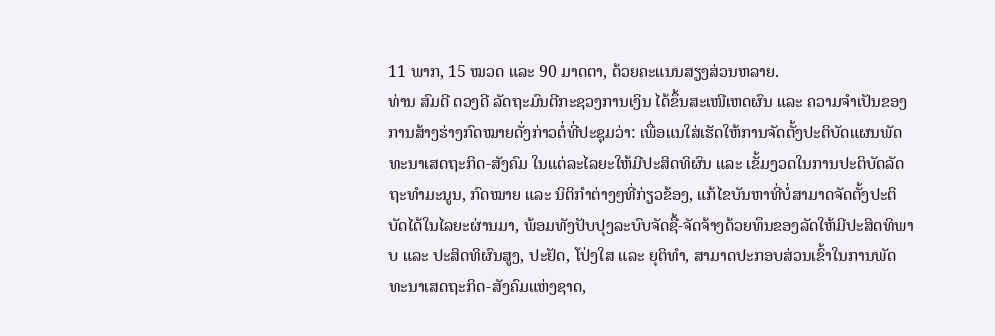11 ພາກ, 15 ໝວດ ແລະ 90 ມາດຕາ, ດ້ວຍຄະແນນສຽງສ່ວນຫລາຍ.
ທ່ານ ສົມດີ ດວງດີ ລັດຖະມົນຕີກະຊວງການເງິນ ໄດ້ຂຶ້ນສະເໜີເຫດຜົນ ແລະ ຄວາມຈຳເປັນຂອງການສ້າງຮ່າງກົດໝາຍດັ່ງກ່າວຕໍ່ທີ່ປະຊຸມວ່າ: ເພື່ອແນໃສ່ເຮັດໃຫ້ການຈັດຕັ້ງປະຕິບັດແຜນພັດທະນາເສດຖະກິດ-ສັງຄົມ ໃນແຕ່ລະໄລຍະໃຫ້ມີປະສິດທິຜົນ ແລະ ເຂັ້ມງວດໃນການປະຕິບັດລັດຖະທຳມະນູນ, ກົດໝາຍ ແລະ ນິຕິກຳຕ່າງໆທີ່ກ່ຽວຂ້ອງ, ແກ້ໄຂບັນຫາທີ່ບໍ່ສາມາດຈັດຕັ້ງປະຕິບັດໄດ້ໃນໄລຍະຜ່ານມາ, ພ້ອມທັງປັບປຸງລະບົບຈັດຊື້-ຈັດຈ້າງດ້ວຍທຶນຂອງລັດໃຫ້ມີປະສິດທິພາບ ແລະ ປະສິດທິຜົນສູງ, ປະຢັດ, ໂປ່ງໃສ ແລະ ຍຸຕິທຳ, ສາມາດປະກອບສ່ວນເຂົ້າໃນການພັດທະນາເສດຖະກິດ-ສັງຄົມແຫ່ງຊາດ,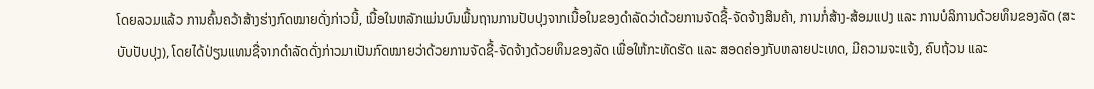ໂດຍລວມແລ້ວ ການຄົ້ນຄວ້າສ້າງຮ່າງກົດໝາຍດັ່ງກ່າວນີ້, ເນື້ອໃນຫລັກແມ່ນບົນພື້ນຖານການປັບປຸງຈາກເນື້ອໃນຂອງດຳລັດວ່າດ້ວຍການຈັດຊື້-ຈັດຈ້າງສິນຄ້າ, ການກໍ່ສ້າງ-ສ້ອມແປງ ແລະ ການບໍລິການດ້ວຍທຶນຂອງລັດ (ສະບັບປັບປຸງ), ໂດຍໄດ້ປ່ຽນແທນຊື່ຈາກດຳລັດດັ່ງກ່າວມາເປັນກົດໝາຍວ່າດ້ວຍການຈັດຊື້-ຈັດຈ້າງດ້ວຍທຶນຂອງລັດ ເພື່ອໃຫ້ກະທັດຮັດ ແລະ ສອດຄ່ອງກັບຫລາຍປະເທດ, ມີຄວາມຈະແຈ້ງ, ຄົບຖ້ວນ ແລະ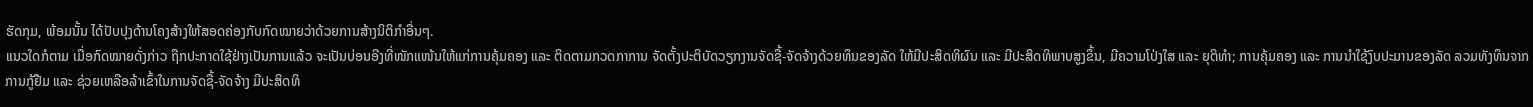ຮັດກຸມ, ພ້ອມນັ້ນ ໄດ້ປັບປຸງດ້ານໂຄງສ້າງໃຫ້ສອດຄ່ອງກັບກົດໝາຍວ່າດ້ວຍການສ້າງນິຕິກຳອື່ນໆ.
ແນວໃດກໍຕາມ ເມື່ອກົດໝາຍດັ່ງກ່າວ ຖືກປະກາດໃຊ້ຢ່າງເປັນການແລ້ວ ຈະເປັນບ່ອນອີງທີ່ໜັກແໜ້ນໃຫ້ແກ່ການຄຸ້ມຄອງ ແລະ ຕິດຕາມກວດກາການ ຈັດຕັ້ງປະຕິບັດວຽກງານຈັດຊື້-ຈັດຈ້າງດ້ວຍທຶນຂອງລັດ ໃຫ້ມີປະສິດທິຜົນ ແລະ ມີປະສິດທິພາບສູງຂຶ້ນ, ມີຄວາມໂປ່ງໃສ ແລະ ຍຸຕິທຳ; ການຄຸ້ມຄອງ ແລະ ການນຳໃຊ້ງົບປະມານຂອງລັດ ລວມທັງທຶນຈາກການກູ້ຢືມ ແລະ ຊ່ວຍເຫລືອລ້າເຂົ້າໃນການຈັດຊື້-ຈັດຈ້າງ ມີປະສິດທິ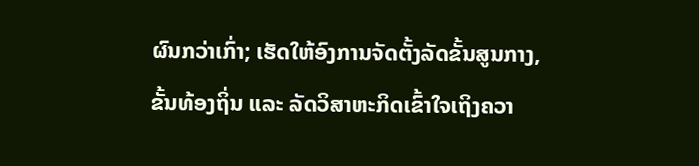ຜົນກວ່າເກົ່າ; ເຮັດໃຫ້ອົງການຈັດຕັ້ງລັດຂັ້ນສູນກາງ, ຂັ້ນທ້ອງຖິ່ນ ແລະ ລັດວິສາຫະກິດເຂົ້າໃຈເຖິງຄວາ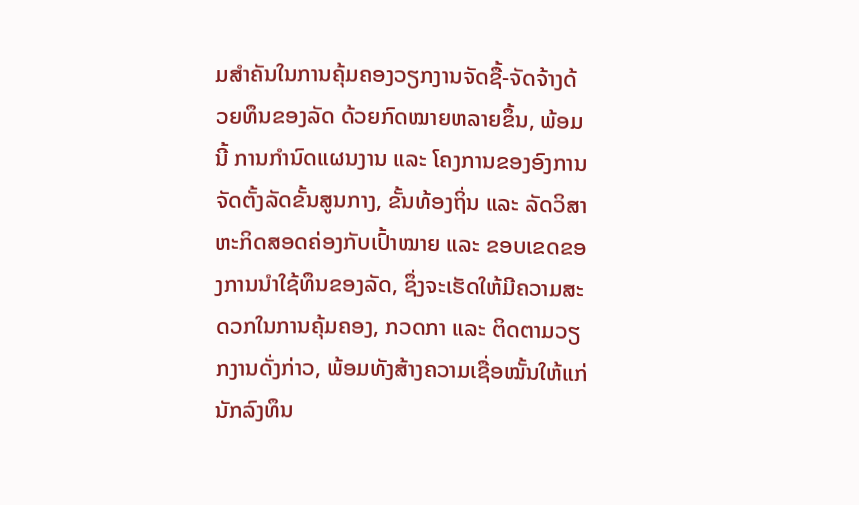ມສຳຄັນໃນການຄຸ້ມຄອງວຽກງານຈັດຊື້-ຈັດຈ້າງດ້ວຍທຶນຂອງລັດ ດ້ວຍກົດໝາຍຫລາຍຂຶ້ນ, ພ້ອມນີ້ ການກຳນົດແຜນງານ ແລະ ໂຄງການຂອງອົງການຈັດຕັ້ງລັດຂັ້ນສູນກາງ, ຂັ້ນທ້ອງຖິ່ນ ແລະ ລັດວິສາຫະກິດສອດຄ່ອງກັບເປົ້າໝາຍ ແລະ ຂອບເຂດຂອງການນຳໃຊ້ທຶນຂອງລັດ, ຊຶ່ງຈະເຮັດໃຫ້ມີຄວາມສະດວກໃນການຄຸ້ມຄອງ, ກວດກາ ແລະ ຕິດຕາມວຽກງານດັ່ງກ່າວ, ພ້ອມທັງສ້າງຄວາມເຊື່ອໝັ້ນໃຫ້ແກ່ນັກລົງທຶນ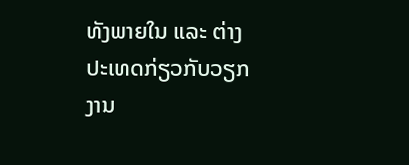ທັງພາຍໃນ ແລະ ຕ່າງປະເທດກ່ຽວກັບວຽກງານ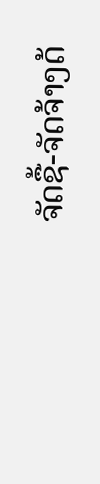ຈັດຊື້-ຈັດຈ້າງດ້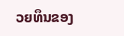ວຍທຶນຂອງ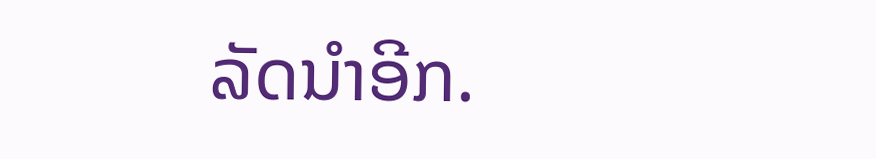ລັດນຳອີກ.